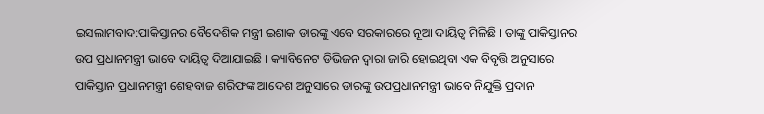ଇସଲାମବାଦ:ପାକିସ୍ତାନର ବୈଦେଶିକ ମନ୍ତ୍ରୀ ଇଶାକ ଡାରଙ୍କୁ ଏବେ ସରକାରରେ ନୂଆ ଦାୟିତ୍ବ ମିଳିଛି । ତାଙ୍କୁ ପାକିସ୍ତାନର ଉପ ପ୍ରଧାନମନ୍ତ୍ରୀ ଭାବେ ଦାୟିତ୍ବ ଦିଆଯାଇଛି । କ୍ୟାବିନେଟ ଡିଭିଜନ ଦ୍ବାରା ଜାରି ହୋଇଥିବା ଏକ ବିବୃତ୍ତି ଅନୁସାରେ ପାକିସ୍ତାନ ପ୍ରଧାନମନ୍ତ୍ରୀ ଶେହବାଜ ଶରିଫଙ୍କ ଆଦେଶ ଅନୁସାରେ ଡାରଙ୍କୁ ଉପପ୍ରଧାନମନ୍ତ୍ରୀ ଭାବେ ନିଯୁକ୍ତି ପ୍ରଦାନ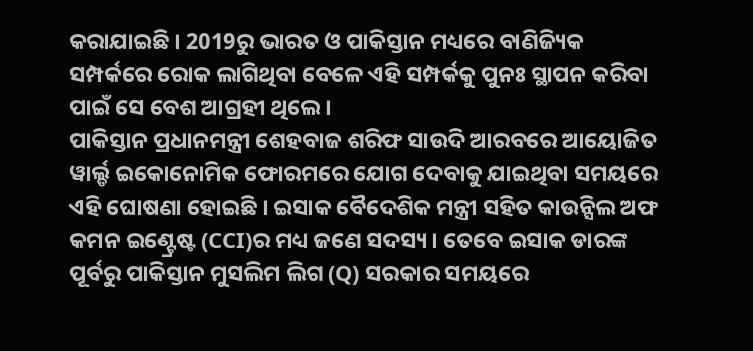କରାଯାଇଛି । 2019ରୁ ଭାରତ ଓ ପାକିସ୍ତାନ ମଧ୍ୟରେ ବାଣିଜ୍ୟିକ ସମ୍ପର୍କରେ ରୋକ ଲାଗିଥିବା ବେଳେ ଏହି ସମ୍ପର୍କକୁ ପୁନଃ ସ୍ଥାପନ କରିବା ପାଇଁ ସେ ବେଶ ଆଗ୍ରହୀ ଥିଲେ ।
ପାକିସ୍ତାନ ପ୍ରଧାନମନ୍ତ୍ରୀ ଶେହବାଜ ଶରିଫ ସାଉଦି ଆରବରେ ଆୟୋଜିତ ୱାର୍ଲ୍ଡ ଇକୋନୋମିକ ଫୋରମରେ ଯୋଗ ଦେବାକୁ ଯାଇଥିବା ସମୟରେ ଏହି ଘୋଷଣା ହୋଇଛି । ଇସାକ ବୈଦେଶିକ ମନ୍ତ୍ରୀ ସହିତ କାଉନ୍ସିଲ ଅଫ କମନ ଇଣ୍ଟ୍ରେଷ୍ଟ (CCI)ର ମଧ୍ୟ ଜଣେ ସଦସ୍ୟ । ତେବେ ଇସାକ ଡାରଙ୍କ ପୂର୍ବରୁ ପାକିସ୍ତାନ ମୁସଲିମ ଲିଗ (Q) ସରକାର ସମୟରେ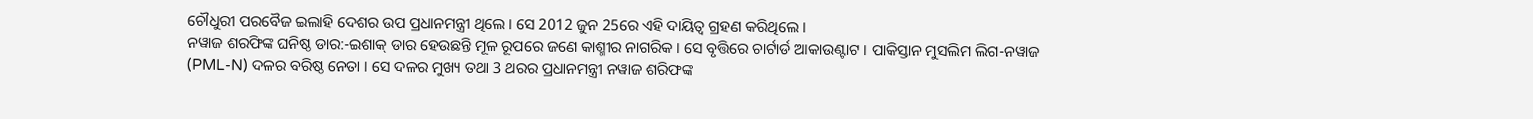ଚୌଧୁରୀ ପରବୈଜ ଇଲାହି ଦେଶର ଉପ ପ୍ରଧାନମନ୍ତ୍ରୀ ଥିଲେ । ସେ 2012 ଜୁନ 25ରେ ଏହି ଦାୟିତ୍ବ ଗ୍ରହଣ କରିଥିଲେ ।
ନୱାଜ ଶରଫିଙ୍କ ଘନିଷ୍ଠ ଡାର:-ଇଶାକ୍ ଡାର ହେଉଛନ୍ତି ମୂଳ ରୂପରେ ଜଣେ କାଶ୍ମୀର ନାଗରିକ । ସେ ବୃତ୍ତିରେ ଚାର୍ଟାର୍ଡ ଆକାଉଣ୍ଟାଟ । ପାକିସ୍ତାନ ମୁସଲିମ ଲିଗ-ନୱାଜ (PML-N) ଦଳର ବରିଷ୍ଠ ନେତା । ସେ ଦଳର ମୁଖ୍ୟ ତଥା 3 ଥରର ପ୍ରଧାନମନ୍ତ୍ରୀ ନୱାଜ ଶରିଫଙ୍କ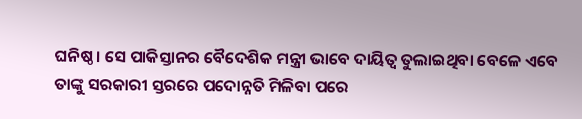ଘନିଷ୍ଠ । ସେ ପାକିସ୍ତାନର ବୈଦେଶିକ ମନ୍ତ୍ରୀ ଭାବେ ଦାୟିତ୍ବ ତୁଲାଇଥିବା ବେଳେ ଏବେ ତାଙ୍କୁ ସରକାରୀ ସ୍ତରରେ ପଦୋନ୍ନତି ମିଳିବା ପରେ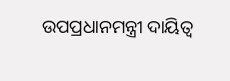ଉପପ୍ରଧାନମନ୍ତ୍ରୀ ଦାୟିତ୍ବ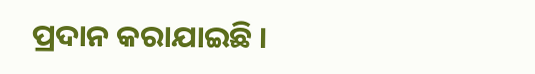ପ୍ରଦାନ କରାଯାଇଛି ।